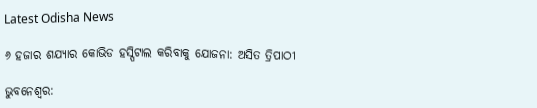Latest Odisha News

୬ ହଜାର ଶଯ୍ୟାର କୋଭିଡ ହସ୍ପିଟାଲ କରିବାକୁ ଯୋଜନା: ଅସିତ ତ୍ରିପାଠୀ

ଭୁବନେଶ୍ୱର: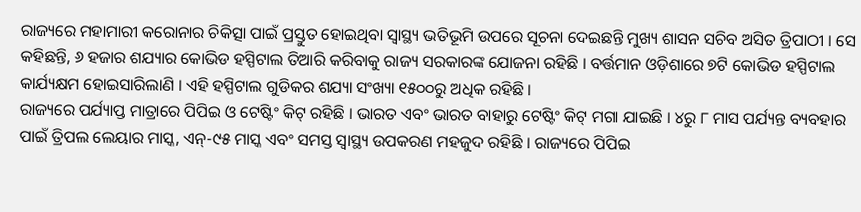ରାଜ୍ୟରେ ମହାମାରୀ କରୋନାର ଚିକିତ୍ସା ପାଇଁ ପ୍ରସ୍ତୁତ ହୋଇଥିବା ସ୍ୱାସ୍ଥ୍ୟ ଭତିଭୂମି ଉପରେ ସୂଚନା ଦେଇଛନ୍ତି ମୁଖ୍ୟ ଶାସନ ସଚିବ ଅସିତ ତ୍ରିପାଠୀ । ସେ କହିଛନ୍ତି, ୬ ହଜାର ଶଯ୍ୟାର କୋଭିଡ ହସ୍ପିଟାଲ ତିଆରି କରିବାକୁ ରାଜ୍ୟ ସରକାରଙ୍କ ଯୋଜନା ରହିଛି । ବର୍ତ୍ତମାନ ଓଡ଼ିଶାରେ ୭ଟି କୋଭିଡ ହସ୍ପିଟାଲ କାର୍ଯ୍ୟକ୍ଷମ ହୋଇସାରିଲାଣି । ଏହି ହସ୍ପିଟାଲ ଗୁଡିକର ଶଯ୍ୟା ସଂଖ୍ୟା ୧୫୦୦ରୁ ଅଧିକ ରହିଛି ।
ରାଜ୍ୟରେ ପର୍ଯ୍ୟାପ୍ତ ମାତ୍ରାରେ ପିପିଇ ଓ ଟେଷ୍ଟିଂ କିଟ୍ ରହିଛି । ଭାରତ ଏବଂ ଭାରତ ବାହାରୁ ଟେଷ୍ଟିଂ କିଟ୍ ମଗା ଯାଇଛି । ୪ରୁ ୮ ମାସ ପର୍ଯ୍ୟନ୍ତ ବ୍ୟବହାର ପାଇଁ ତ୍ରିପଲ ଲେୟାର ମାସ୍କ, ଏନ୍-୯୫ ମାସ୍କ ଏବଂ ସମସ୍ତ ସ୍ୱାସ୍ଥ୍ୟ ଉପକରଣ ମହଜୁଦ ରହିଛି । ରାଜ୍ୟରେ ପିପିଇ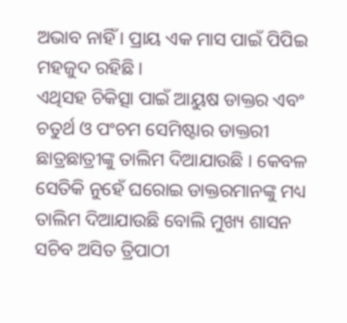ଅଭାବ ନାହିଁ । ପ୍ରାୟ ଏକ ମାସ ପାଇଁ ପିପିଇ ମହଜୁଦ ରହିଛି ।
ଏଥିସହ ଚିକିତ୍ସା ପାଇଁ ଆୟୁଷ ଡାକ୍ତର ଏବଂ ଚତୁର୍ଥ ଓ ପଂଚମ ସେମିଷ୍ଟାର ଡାକ୍ତରୀ ଛାତ୍ରଛାତ୍ରୀଙ୍କୁ ତାଲିମ ଦିଆଯାଉଛି । କେବଳ ସେତିକି ନୁହେଁ ଘରୋଇ ଡାକ୍ତରମାନଙ୍କୁ ମଧ୍ୟ ତାଲିମ ଦିଆଯାଉଛି ବୋଲି ମୁଖ୍ୟ ଶାସନ ସଚିବ ଅସିତ ତ୍ରିପାଠୀ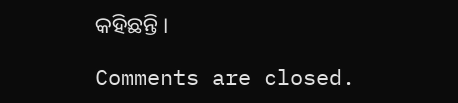କହିଛନ୍ତି ।

Comments are closed.